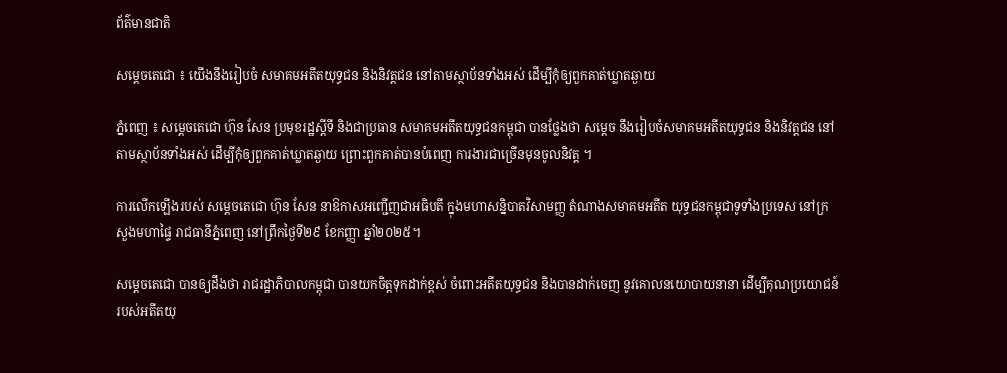ព័ត៌មានជាតិ

សម្ដេចតេជោ ៖ យើងនឹងរៀបចំ សមាគមអតីតយុទ្ធជន និងនិវត្តជន នៅតាមស្ថាប័នទាំងអស់ ដើម្បីកុំឲ្យពួកគាត់ឃ្លាតឆ្ងាយ

ភ្នំពេញ ៖ សម្តេចតេជោ ហ៊ុន សែន ប្រមុខរដ្ឋស្តីទី និងជាប្រធាន សមាគមអតីតយុទ្ធជនកម្ពុជា បានថ្លែងថា សម្ដេច នឹងរៀបចំសមាគមអតីតយុទ្ធជន និងនិវត្តជន នៅតាមស្ថាប័នទាំងអស់ ដើម្បីកុំឲ្យពួកគាត់ឃ្លាតឆ្ងាយ ព្រោះពួកគាត់បានបំពេញ ការងារជាច្រើនមុនចូលនិវត្ត ។

ការលើកឡើងរបស់ សម្តេចតេជោ ហ៊ុន សែន នាឱកាសអញ្ជើញជាអធិបតី ក្នុងមហាសន្និបាតវិសាមញ្ញ តំណាងសមាគមអតីត យុទ្ធជនកម្ពុជាទូទាំងប្រទេស នៅក្រសួងមហាផ្ទៃ រាជធានីភ្នំពេញ នៅព្រឹកថ្ងៃទី២៩ ខែកញ្ញា ឆ្នាំ២០២៥។

សម្តេចតេជោ បានឲ្យដឹងថា រាជរដ្ឋាភិបាលកម្ពុជា បានយកចិត្តទុកដាក់ខ្ពស់ ចំពោះអតីតយុទ្ធជន និងបានដាក់ចេញ នូវគោលនយោបាយនានា ដើម្បីគុណប្រយោជន៍ របស់អតីតយុ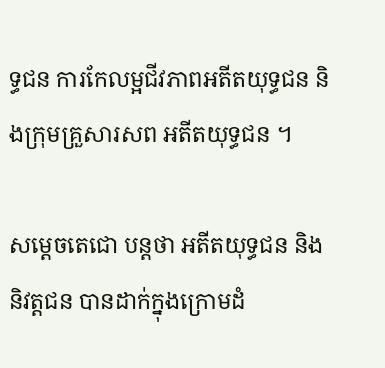ទ្ធជន ការកែលម្អជីវភាពអតីតយុទ្ធជន និងក្រុមគ្រួសារសព អតីតយុទ្ធជន ។

សម្តេចតេជោ បន្ដថា អតីតយុទ្ធជន និងនិវត្តជន បានដាក់ក្នុងក្រោមដំ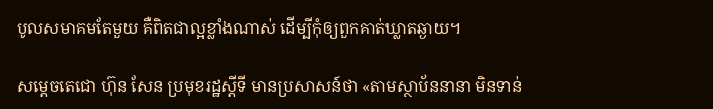បូលសមាគមតែមួយ គឺពិតជាល្អខ្លាំងណាស់ ដើម្បីកុំឲ្យពួកគាត់ឃ្លាតឆ្ងាយ។

សម្តេចតេជោ ហ៊ុន សែន ប្រមុខរដ្ឋស្តីទី មានប្រសាសន៍ថា «តាមស្ថាប័ននានា មិនទាន់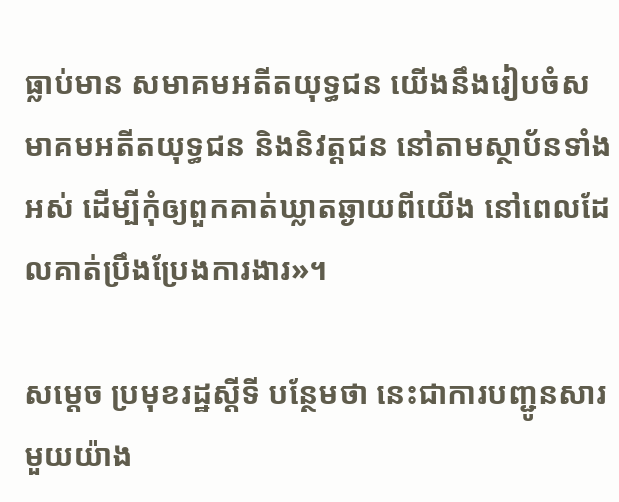ធ្លាប់មាន សមាគមអតីតយុទ្ធជន យើងនឹងរៀបចំសមាគមអតីតយុទ្ធជន និងនិវត្តជន នៅតាមស្ថាប័នទាំងអស់ ដើម្បីកុំឲ្យពួកគាត់ឃ្លាតឆ្ងាយពីយើង នៅពេលដែលគាត់ប្រឹងប្រែងការងារ»។

សម្តេច ប្រមុខរដ្ឋស្តីទី បន្ថែមថា នេះជាការបញ្ជូនសារមួយយ៉ាង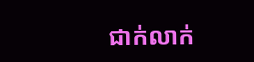ជាក់លាក់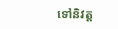ទៅនិវត្ត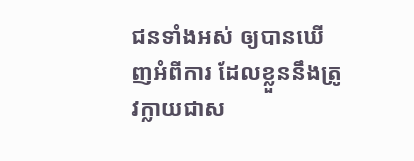ជនទាំងអស់ ឲ្យបានឃើញអំពីការ ដែលខ្លួននឹងត្រូវក្លាយជាស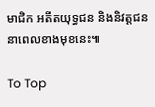មាជិក អតីតយុទ្ធជន និងនិវត្តជន នាពេលខាងមុខនេះ៕

To Top